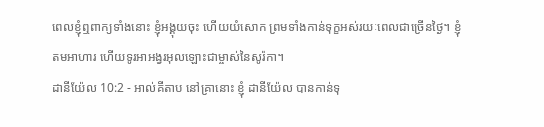ពេលខ្ញុំឮពាក្យទាំងនោះ ខ្ញុំអង្គុយចុះ ហើយយំសោក ព្រមទាំងកាន់ទុក្ខអស់រយៈពេលជាច្រើនថ្ងៃ។ ខ្ញុំតមអាហារ ហើយទូរអាអង្វរអុលឡោះជាម្ចាស់នៃសូរ៉កា។
ដានីយ៉ែល 10:2 - អាល់គីតាប នៅគ្រានោះ ខ្ញុំ ដានីយ៉ែល បានកាន់ទុ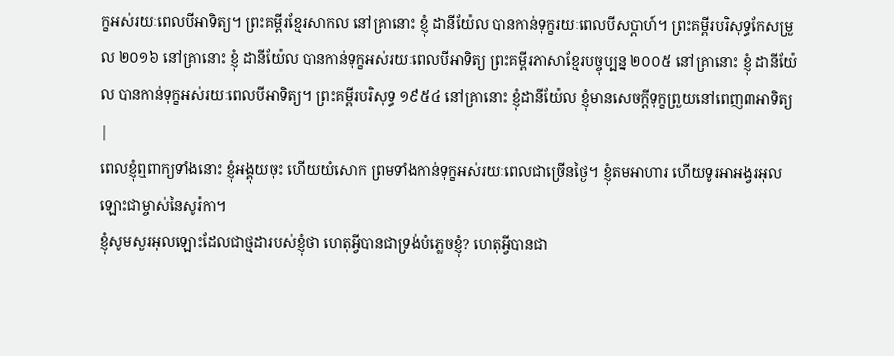ក្ខអស់រយៈពេលបីអាទិត្យ។ ព្រះគម្ពីរខ្មែរសាកល នៅគ្រានោះ ខ្ញុំ ដានីយ៉ែល បានកាន់ទុក្ខរយៈពេលបីសប្ដាហ៍។ ព្រះគម្ពីរបរិសុទ្ធកែសម្រួល ២០១៦ នៅគ្រានោះ ខ្ញុំ ដានីយ៉ែល បានកាន់ទុក្ខអស់រយៈពេលបីអាទិត្យ ព្រះគម្ពីរភាសាខ្មែរបច្ចុប្បន្ន ២០០៥ នៅគ្រានោះ ខ្ញុំ ដានីយ៉ែល បានកាន់ទុក្ខអស់រយៈពេលបីអាទិត្យ។ ព្រះគម្ពីរបរិសុទ្ធ ១៩៥៤ នៅគ្រានោះ ខ្ញុំដានីយ៉ែល ខ្ញុំមានសេចក្ដីទុក្ខព្រួយនៅពេញ៣អាទិត្យ |
ពេលខ្ញុំឮពាក្យទាំងនោះ ខ្ញុំអង្គុយចុះ ហើយយំសោក ព្រមទាំងកាន់ទុក្ខអស់រយៈពេលជាច្រើនថ្ងៃ។ ខ្ញុំតមអាហារ ហើយទូរអាអង្វរអុលឡោះជាម្ចាស់នៃសូរ៉កា។
ខ្ញុំសូមសួរអុលឡោះដែលជាថ្មដារបស់ខ្ញុំថា ហេតុអ្វីបានជាទ្រង់បំភ្លេចខ្ញុំ? ហេតុអ្វីបានជា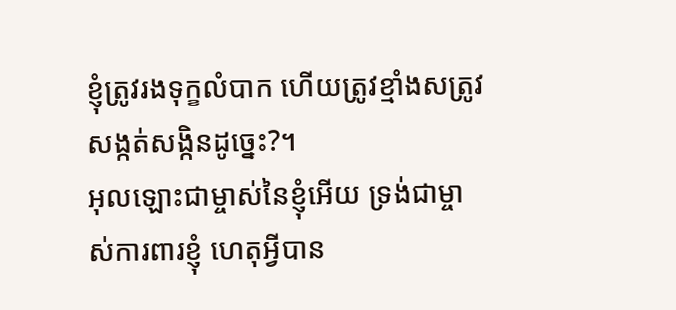ខ្ញុំត្រូវរងទុក្ខលំបាក ហើយត្រូវខ្មាំងសត្រូវសង្កត់សង្កិនដូច្នេះ?។
អុលឡោះជាម្ចាស់នៃខ្ញុំអើយ ទ្រង់ជាម្ចាស់ការពារខ្ញុំ ហេតុអ្វីបាន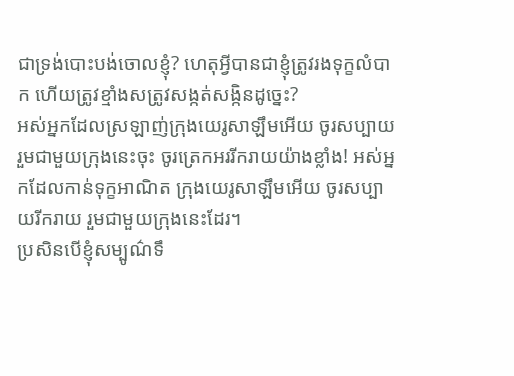ជាទ្រង់បោះបង់ចោលខ្ញុំ? ហេតុអ្វីបានជាខ្ញុំត្រូវរងទុក្ខលំបាក ហើយត្រូវខ្មាំងសត្រូវសង្កត់សង្កិនដូច្នេះ?
អស់អ្នកដែលស្រឡាញ់ក្រុងយេរូសាឡឹមអើយ ចូរសប្បាយរួមជាមួយក្រុងនេះចុះ ចូរត្រេកអររីករាយយ៉ាងខ្លាំង! អស់អ្នកដែលកាន់ទុក្ខអាណិត ក្រុងយេរូសាឡឹមអើយ ចូរសប្បាយរីករាយ រួមជាមួយក្រុងនេះដែរ។
ប្រសិនបើខ្ញុំសម្បូណ៌ទឹ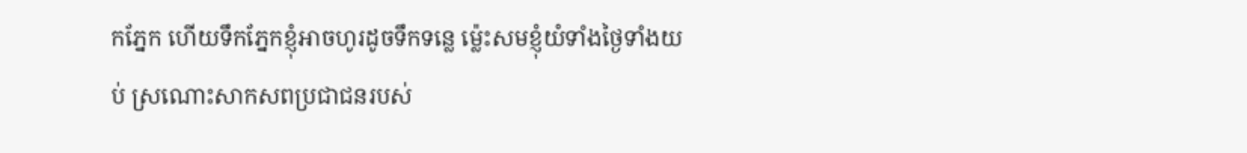កភ្នែក ហើយទឹកភ្នែកខ្ញុំអាចហូរដូចទឹកទន្លេ ម៉្លេះសមខ្ញុំយំទាំងថ្ងៃទាំងយប់ ស្រណោះសាកសពប្រជាជនរបស់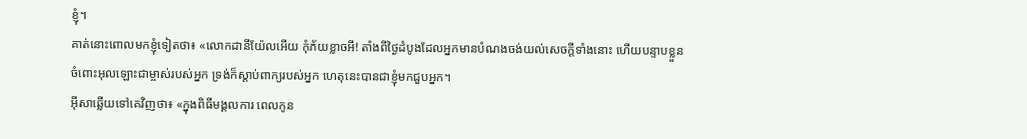ខ្ញុំ។
គាត់នោះពោលមកខ្ញុំទៀតថា៖ «លោកដានីយ៉ែលអើយ កុំភ័យខ្លាចអី! តាំងពីថ្ងៃដំបូងដែលអ្នកមានបំណងចង់យល់សេចក្ដីទាំងនោះ ហើយបន្ទាបខ្លួនចំពោះអុលឡោះជាម្ចាស់របស់អ្នក ទ្រង់ក៏ស្តាប់ពាក្យរបស់អ្នក ហេតុនេះបានជាខ្ញុំមកជួបអ្នក។
អ៊ីសាឆ្លើយទៅគេវិញថា៖ «ក្នុងពិធីមង្គលការ ពេលកូន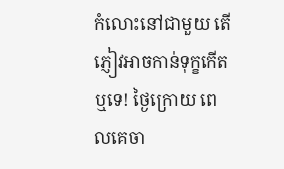កំលោះនៅជាមួយ តើភ្ញៀវអាចកាន់ទុក្ខកើតឬទេ! ថ្ងៃក្រោយ ពេលគេចា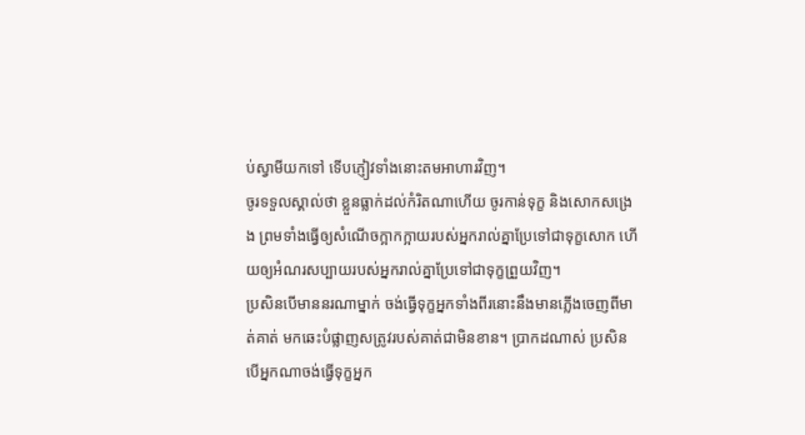ប់ស្វាមីយកទៅ ទើបភ្ញៀវទាំងនោះតមអាហារវិញ។
ចូរទទួលស្គាល់ថា ខ្លួនធ្លាក់ដល់កំរិតណាហើយ ចូរកាន់ទុក្ខ និងសោកសង្រេង ព្រមទាំងធ្វើឲ្យសំណើចក្អាកក្អាយរបស់អ្នករាល់គ្នាប្រែទៅជាទុក្ខសោក ហើយឲ្យអំណរសប្បាយរបស់អ្នករាល់គ្នាប្រែទៅជាទុក្ខព្រួយវិញ។
ប្រសិនបើមាននរណាម្នាក់ ចង់ធ្វើទុក្ខអ្នកទាំងពីរនោះនឹងមានភ្លើងចេញពីមាត់គាត់ មកឆេះបំផ្លាញសត្រូវរបស់គាត់ជាមិនខាន។ ប្រាកដណាស់ ប្រសិនបើអ្នកណាចង់ធ្វើទុក្ខអ្នក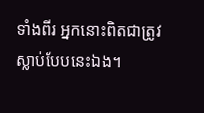ទាំងពីរ អ្នកនោះពិតជាត្រូវស្លាប់បែបនេះឯង។